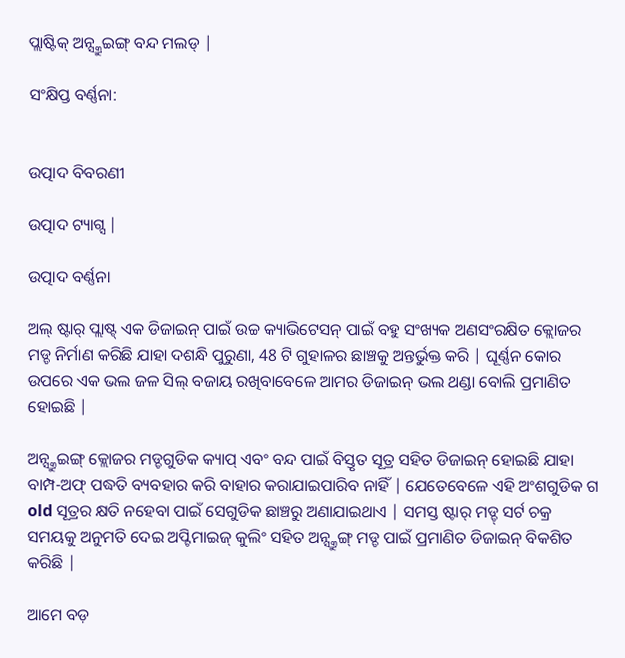ପ୍ଲାଷ୍ଟିକ୍ ଅନ୍ସ୍କ୍ରୁଇଙ୍ଗ୍ ବନ୍ଦ ମଲଡ୍ |

ସଂକ୍ଷିପ୍ତ ବର୍ଣ୍ଣନା:


ଉତ୍ପାଦ ବିବରଣୀ

ଉତ୍ପାଦ ଟ୍ୟାଗ୍ସ |

ଉତ୍ପାଦ ବର୍ଣ୍ଣନା

ଅଲ୍ ଷ୍ଟାର୍ ପ୍ଲାଷ୍ଟ୍ ଏକ ଡିଜାଇନ୍ ପାଇଁ ଉଚ୍ଚ କ୍ୟାଭିଟେସନ୍ ପାଇଁ ବହୁ ସଂଖ୍ୟକ ଅଣସଂରକ୍ଷିତ କ୍ଲୋଜର ମଡ୍ଡ ନିର୍ମାଣ କରିଛି ଯାହା ଦଶନ୍ଧି ପୁରୁଣା, 48 ଟି ଗୁହାଳର ଛାଞ୍ଚକୁ ଅନ୍ତର୍ଭୁକ୍ତ କରି | ଘୂର୍ଣ୍ଣନ କୋର ଉପରେ ଏକ ଭଲ ଜଳ ସିଲ୍ ବଜାୟ ରଖିବାବେଳେ ଆମର ଡିଜାଇନ୍ ଭଲ ଥଣ୍ଡା ବୋଲି ପ୍ରମାଣିତ ହୋଇଛି |

ଅନ୍ସ୍କ୍ରୁଇଙ୍ଗ୍ କ୍ଲୋଜର ମଡ୍ଡଗୁଡିକ କ୍ୟାପ୍ ଏବଂ ବନ୍ଦ ପାଇଁ ବିସ୍ତୃତ ସୂତ୍ର ସହିତ ଡିଜାଇନ୍ ହୋଇଛି ଯାହା ବାମ୍ପ-ଅଫ୍ ପଦ୍ଧତି ବ୍ୟବହାର କରି ବାହାର କରାଯାଇପାରିବ ନାହିଁ | ଯେତେବେଳେ ଏହି ଅଂଶଗୁଡିକ ଗ old ସୂତ୍ରର କ୍ଷତି ନହେବା ପାଇଁ ସେଗୁଡିକ ଛାଞ୍ଚରୁ ଅଣାଯାଇଥାଏ | ସମସ୍ତ ଷ୍ଟାର୍ ମଡ୍ଡ୍ ସର୍ଟ ଚକ୍ର ସମୟକୁ ଅନୁମତି ଦେଇ ଅପ୍ଟିମାଇଜ୍ କୁଲିଂ ସହିତ ଅନ୍ସ୍କ୍ରୁଙ୍ଗ୍ ମଡ୍ଡ ପାଇଁ ପ୍ରମାଣିତ ଡିଜାଇନ୍ ବିକଶିତ କରିଛି |

ଆମେ ବଡ଼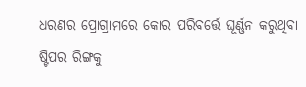ଧରଣର ପ୍ରୋଗ୍ରାମରେ କୋର ପରିବର୍ତ୍ତେ ଘୂର୍ଣ୍ଣନ କରୁଥିବା ଷ୍ଟିପର ରିଙ୍ଗକୁ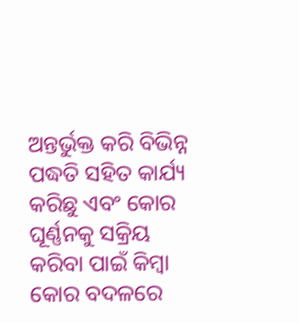ଅନ୍ତର୍ଭୁକ୍ତ କରି ବିଭିନ୍ନ ପଦ୍ଧତି ସହିତ କାର୍ଯ୍ୟ କରିଛୁ ଏବଂ କୋର ଘୂର୍ଣ୍ଣନକୁ ସକ୍ରିୟ କରିବା ପାଇଁ କିମ୍ବା କୋର ବଦଳରେ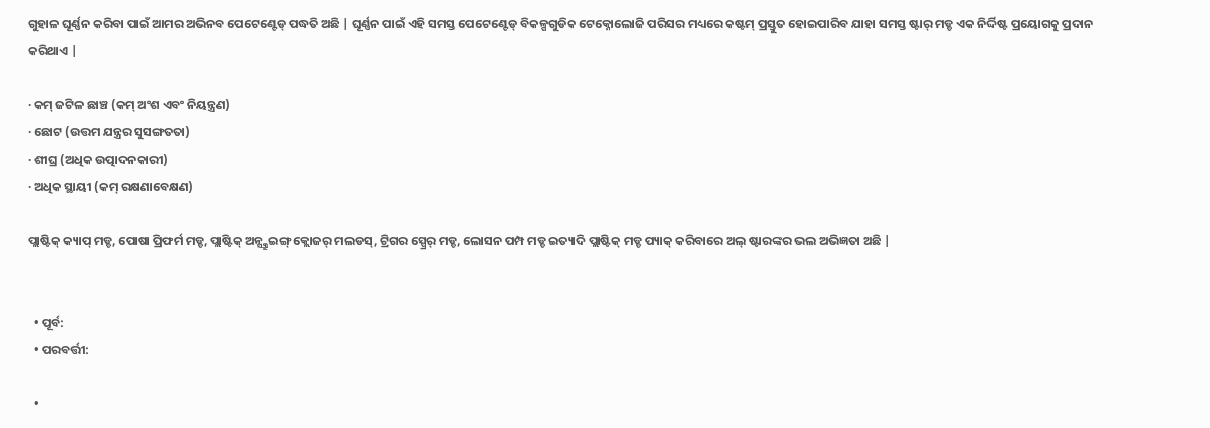ଗୁହାଳ ଘୂର୍ଣ୍ଣନ କରିବା ପାଇଁ ଆମର ଅଭିନବ ପେଟେଣ୍ଟେଡ୍ ପଦ୍ଧତି ଅଛି | ଘୂର୍ଣ୍ଣନ ପାଇଁ ଏହି ସମସ୍ତ ପେଟେଣ୍ଟେଡ୍ ବିକଳ୍ପଗୁଡିକ ଟେକ୍ନୋଲୋଜି ପରିସର ମଧ୍ୟରେ କଷ୍ଟମ୍ ପ୍ରସ୍ତୁତ ହୋଇପାରିବ ଯାହା ସମସ୍ତ ଷ୍ଟାର୍ ମଡ୍ଡ ଏକ ନିର୍ଦ୍ଦିଷ୍ଟ ପ୍ରୟୋଗକୁ ପ୍ରଦାନ କରିଥାଏ |

· କମ୍ ଜଟିଳ ଛାଞ୍ଚ (କମ୍ ଅଂଶ ଏବଂ ନିୟନ୍ତ୍ରଣ)
· ଛୋଟ (ଉତ୍ତମ ଯନ୍ତ୍ରର ସୁସଙ୍ଗତତା)
· ଶୀଘ୍ର (ଅଧିକ ଉତ୍ପାଦନକାରୀ)
· ଅଧିକ ସ୍ଥାୟୀ (କମ୍ ରକ୍ଷଣାବେକ୍ଷଣ)

ପ୍ଲାଷ୍ଟିକ୍ କ୍ୟାପ୍ ମଡ୍ଡ, ପୋଷା ପ୍ରିଫର୍ମ ମଡ୍ଡ, ପ୍ଲାଷ୍ଟିକ୍ ଅନ୍ସ୍କ୍ରୁଇଙ୍ଗ୍ କ୍ଲୋଜର୍ ମଲଡସ୍, ଟ୍ରିଗର ସ୍ପ୍ରେର୍ ମଡ୍ଡ, ଲୋସନ ପମ୍ପ ମଡ୍ଡ ଇତ୍ୟାଦି ପ୍ଲାଷ୍ଟିକ୍ ମଡ୍ଡ ପ୍ୟାକ୍ କରିବାରେ ଅଲ୍ ଷ୍ଟାରଙ୍କର ଭଲ ଅଭିଜ୍ଞତା ଅଛି |


  • ପୂର୍ବ:
  • ପରବର୍ତ୍ତୀ:

  •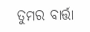ତୁମର ବାର୍ତ୍ତା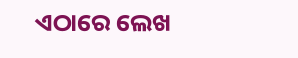ଏଠାରେ ଲେଖ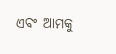ଏବଂ ଆମକୁ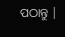ପଠାନ୍ତୁ |